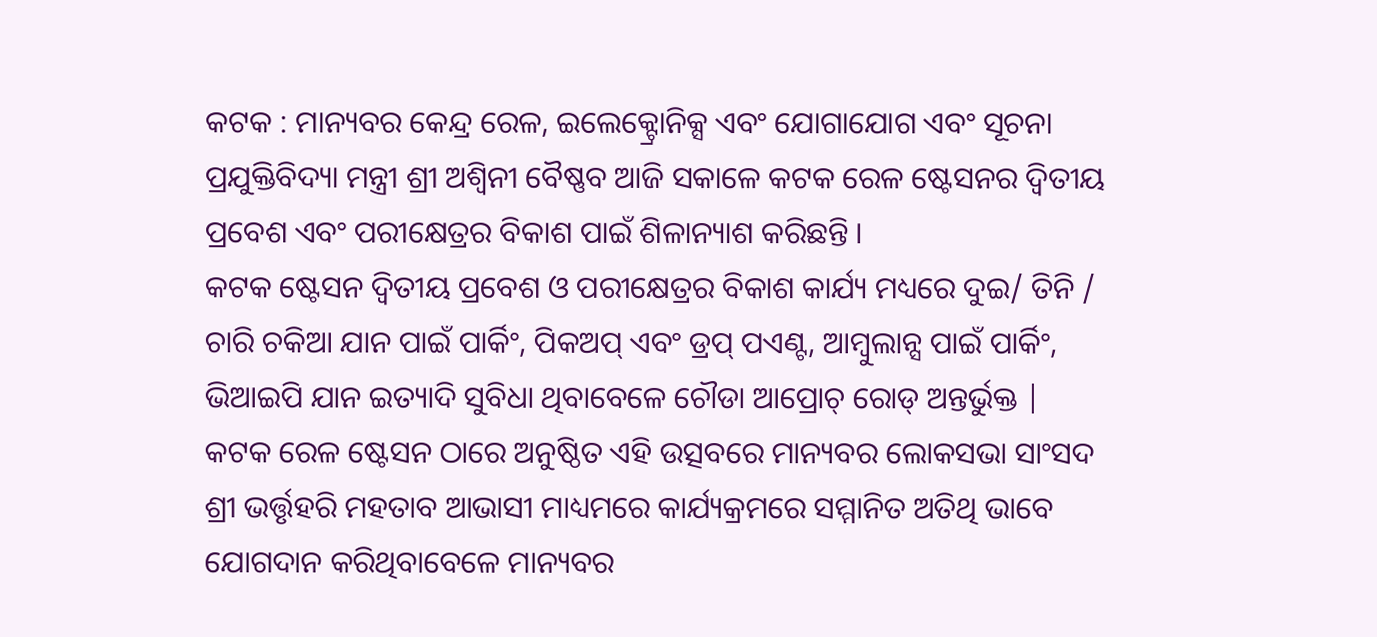କଟକ : ମାନ୍ୟବର କେନ୍ଦ୍ର ରେଳ, ଇଲେକ୍ଟ୍ରୋନିକ୍ସ ଏବଂ ଯୋଗାଯୋଗ ଏବଂ ସୂଚନା ପ୍ରଯୁକ୍ତିବିଦ୍ୟା ମନ୍ତ୍ରୀ ଶ୍ରୀ ଅଶ୍ୱିନୀ ବୈଷ୍ଣବ ଆଜି ସକାଳେ କଟକ ରେଳ ଷ୍ଟେସନର ଦ୍ୱିତୀୟ ପ୍ରବେଶ ଏବଂ ପରୀକ୍ଷେତ୍ରର ବିକାଶ ପାଇଁ ଶିଳାନ୍ୟାଶ କରିଛନ୍ତି ।
କଟକ ଷ୍ଟେସନ ଦ୍ଵିତୀୟ ପ୍ରବେଶ ଓ ପରୀକ୍ଷେତ୍ରର ବିକାଶ କାର୍ଯ୍ୟ ମଧ୍ୟରେ ଦୁଇ/ ତିନି / ଚାରି ଚକିଆ ଯାନ ପାଇଁ ପାର୍କିଂ, ପିକଅପ୍ ଏବଂ ଡ୍ରପ୍ ପଏଣ୍ଟ, ଆମ୍ବୁଲାନ୍ସ ପାଇଁ ପାର୍କିଂ, ଭିଆଇପି ଯାନ ଇତ୍ୟାଦି ସୁବିଧା ଥିବାବେଳେ ଚୌଡା ଆପ୍ରୋଚ୍ ରୋଡ୍ ଅନ୍ତର୍ଭୁକ୍ତ |
କଟକ ରେଳ ଷ୍ଟେସନ ଠାରେ ଅନୁଷ୍ଠିତ ଏହି ଉତ୍ସବରେ ମାନ୍ୟବର ଲୋକସଭା ସାଂସଦ ଶ୍ରୀ ଭର୍ତ୍ତୃହରି ମହତାବ ଆଭାସୀ ମାଧ୍ୟମରେ କାର୍ଯ୍ୟକ୍ରମରେ ସମ୍ମାନିତ ଅତିଥି ଭାବେ ଯୋଗଦାନ କରିଥିବାବେଳେ ମାନ୍ୟବର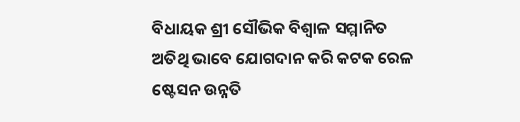ବିଧାୟକ ଶ୍ରୀ ସୌଭିକ ବିଶ୍ୱାଳ ସମ୍ମାନିତ ଅତିଥି ଭାବେ ଯୋଗଦାନ କରି କଟକ ରେଳ ଷ୍ଟେସନ ଉନ୍ନତି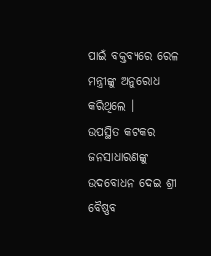ପାଇଁ ବକ୍ତବ୍ଯରେ ରେଳ ମନ୍ତ୍ରୀଙ୍କୁ ଅନୁରୋଧ କରିଥିଲେ ।
ଉପସ୍ଥିତ କଟକର ଜନସାଧାରଣଙ୍କୁ ଉଦବୋଧନ ଦେଇ ଶ୍ରୀ ବୈଷ୍ଣବ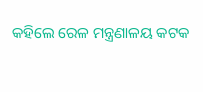କହିଲେ ରେଳ ମନ୍ତ୍ରଣାଳୟ କଟକ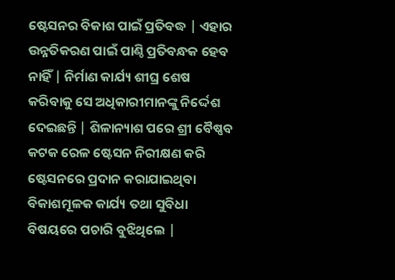ଷ୍ଟେସନର ବିକାଶ ପାଇଁ ପ୍ରତିବଦ୍ଧ | ଏହାର ଉନ୍ନତିକରଣ ପାଇଁ ପାଣ୍ଠି ପ୍ରତିବନ୍ଧକ ହେବ ନାହିଁ | ନିର୍ମାଣ କାର୍ଯ୍ୟ ଶୀଘ୍ର ଶେଷ କରିବାକୁ ସେ ଅଧିକାରୀମାନଙ୍କୁ ନିର୍ଦ୍ଦେଶ ଦେଇଛନ୍ତି | ଶିଳାନ୍ୟାଶ ପରେ ଶ୍ରୀ ବୈଷ୍ଣବ କଟକ ରେଳ ଷ୍ଟେସନ ନିରୀକ୍ଷଣ କରି ଷ୍ଟେସନରେ ପ୍ରଦାନ କରାଯାଇଥିବା ବିକାଶମୂଳକ କାର୍ଯ୍ୟ ତଥା ସୁବିଧା ବିଷୟରେ ପଚାରି ବୁଝିଥିଲେ |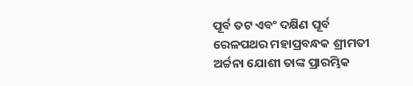ପୂର୍ବ ତଟ ଏବଂ ଦକ୍ଷିଣ ପୂର୍ବ ରେଳପଥର ମହାପ୍ରବନ୍ଧକ ଶ୍ରୀମତୀ ଅର୍ଚ୍ଚନା ଯୋଶୀ ତାଙ୍କ ପ୍ରାରମ୍ଭିକ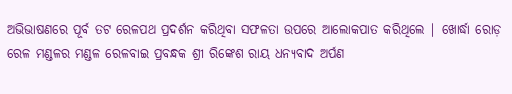ଅଭିଭାଷଣରେ ପୂର୍ବ ତଟ ରେଳପଥ ପ୍ରଦର୍ଶନ କରିଥିବା ସଫଳତା ଉପରେ ଆଲୋକପାତ କରିଥିଲେ | ଖୋର୍ଦ୍ଧା ରୋଡ଼ ରେଳ ମଣ୍ଡଳର ମଣ୍ଡଳ ରେଳବାଇ ପ୍ରବନ୍ଧକ ଶ୍ରୀ ରିଙ୍କେଶ ରାୟ ଧନ୍ୟବାଦ ଅର୍ପଣ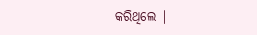କରିଥିଲେ |